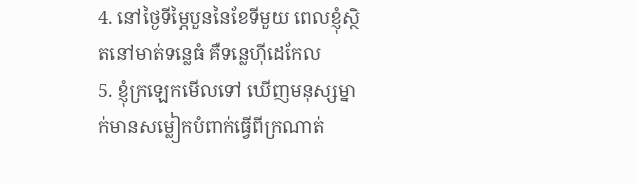4. នៅថ្ងៃទីម្ភៃបួននៃខែទីមួយ ពេលខ្ញុំស្ថិតនៅមាត់ទន្លេធំ គឺទន្លេហ៊ីដេកែល
5. ខ្ញុំក្រឡេកមើលទៅ ឃើញមនុស្សម្នាក់មានសម្លៀកបំពាក់ធ្វើពីក្រណាត់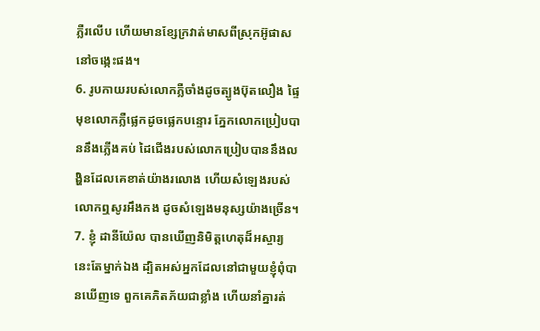ភ្លឺរលើប ហើយមានខ្សែក្រវាត់មាសពីស្រុកអ៊ូផាសនៅចង្កេះផង។
6. រូបកាយរបស់លោកភ្លឺចាំងដូចត្បូងប៊ុតលឿង ផ្ទៃមុខលោកភ្លឺផ្លេកដូចផ្លេកបន្ទោរ ភ្នែកលោកប្រៀបបាននឹងភ្លើងគប់ ដៃជើងរបស់លោកប្រៀបបាននឹងលង្ហិនដែលគេខាត់យ៉ាងរលោង ហើយសំឡេងរបស់លោកឮសូរអឹងកង ដូចសំឡេងមនុស្សយ៉ាងច្រើន។
7. ខ្ញុំ ដានីយ៉ែល បានឃើញនិមិត្តហេតុដ៏អស្ចារ្យនេះតែម្នាក់ឯង ដ្បិតអស់អ្នកដែលនៅជាមួយខ្ញុំពុំបានឃើញទេ ពួកគេភិតភ័យជាខ្លាំង ហើយនាំគ្នារត់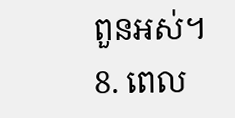ពួនអស់។
8. ពេល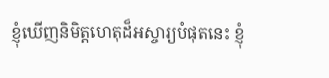ខ្ញុំឃើញនិមិត្តហេតុដ៏អស្ចារ្យបំផុតនេះ ខ្ញុំ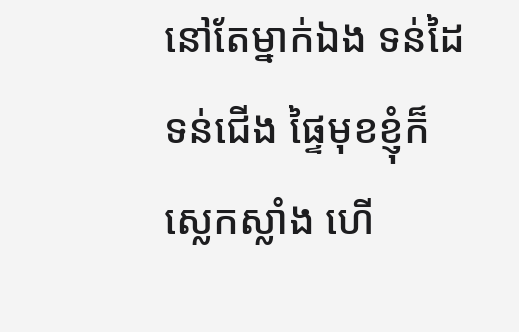នៅតែម្នាក់ឯង ទន់ដៃទន់ជើង ផ្ទៃមុខខ្ញុំក៏ស្លេកស្លាំង ហើ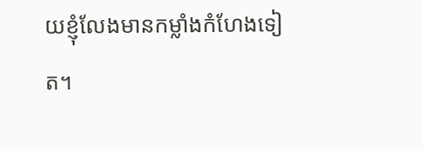យខ្ញុំលែងមានកម្លាំងកំហែងទៀត។